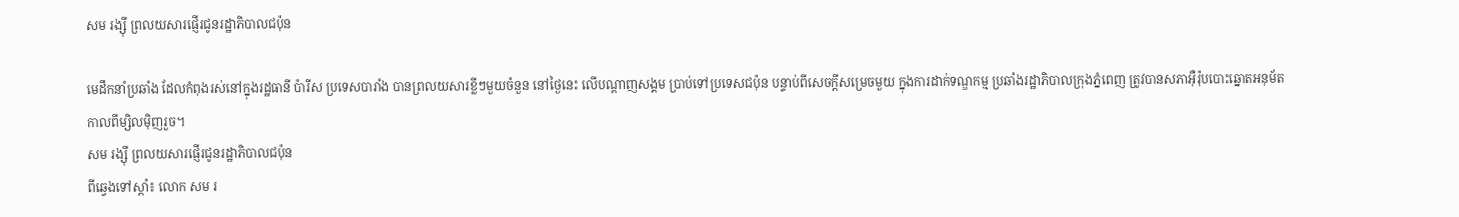សម រង្ស៊ី ព្រលយសារផ្ញើរជូនរដ្ឋាភិបាលជប៉ុន

មេដឹកនាំប្រឆាំង ដែលកំពុងរស់នៅក្នុងរដ្ឋធានី ប៉ារីស ប្រទេសបារាំង បានព្រលយសារខ្លីៗមួយចំនួន នៅថ្ងៃនេះ លើបណ្ដាញសង្គម ប្រាប់ទៅប្រទេសជប៉ុន បន្ទាប់ពីសេចក្ដីសម្រេចមួយ ក្នុងការដាក់ទណ្ឌកម្ម ប្រឆាំងរដ្ឋាភិបាលក្រុងភ្នំពេញ ត្រូវបានសភាអ៊ឺរ៉ុបបោះឆ្នោតអនុម័ត កាលពីម្សិលម៉ិញរួច។
សម រង្ស៊ី ព្រលយសារផ្ញើរជូនរដ្ឋាភិបាលជប៉ុន
ពីឆ្វេងទៅស្ដាំ៖ លោក សម រ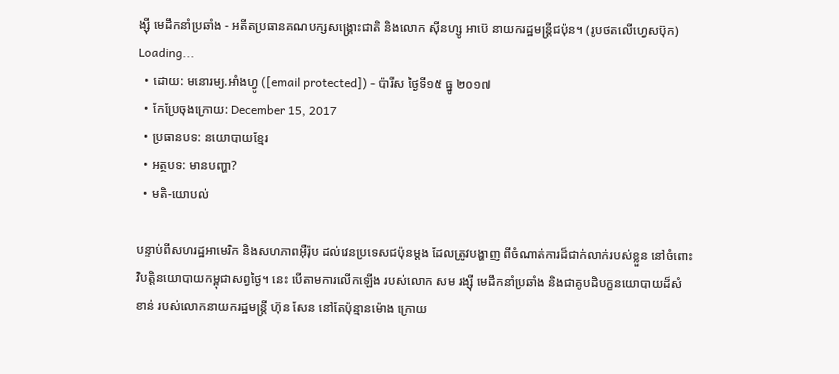ង្ស៊ី មេដឹកនាំប្រឆាំង - អតីតប្រធានគណបក្សសង្គ្រោះជាតិ និងលោក ស៊ីនហ្សូ អាប៊េ នាយករដ្ឋមន្ត្រីជប៉ុន។ (រូបថតលើហ្វេសប៊ុក)
Loading...
  • ដោយ: មនោរម្យ.អាំងហ្វូ ([email protected]) - ប៉ារីស ថ្ងៃទី១៥ ធ្នូ ២០១៧
  • កែប្រែចុងក្រោយ: December 15, 2017
  • ប្រធានបទ: នយោបាយខ្មែរ
  • អត្ថបទ: មានបញ្ហា?
  • មតិ-យោបល់

បន្ទាប់ពីសហរដ្ឋអាមេរិក និងសហភាពអ៊ឺរ៉ុប ដល់វេនប្រទេសជប៉ុនម្ដង ដែលត្រូវបង្ហាញ ពីចំណាត់ការដ៏ជាក់លាក់របស់ខ្លួន នៅចំពោះវិបត្តិនយោបាយកម្ពុជាសព្វថ្ងៃ។ នេះ បើតាមការលើកឡើង របស់លោក សម រង្ស៊ី មេដឹកនាំប្រឆាំង និងជាគូបដិបក្ខនយោបាយដ៏សំខាន់ របស់លោកនាយករដ្ឋមន្ត្រី ហ៊ុន សែន នៅតែប៉ុន្មានម៉ោង ក្រោយ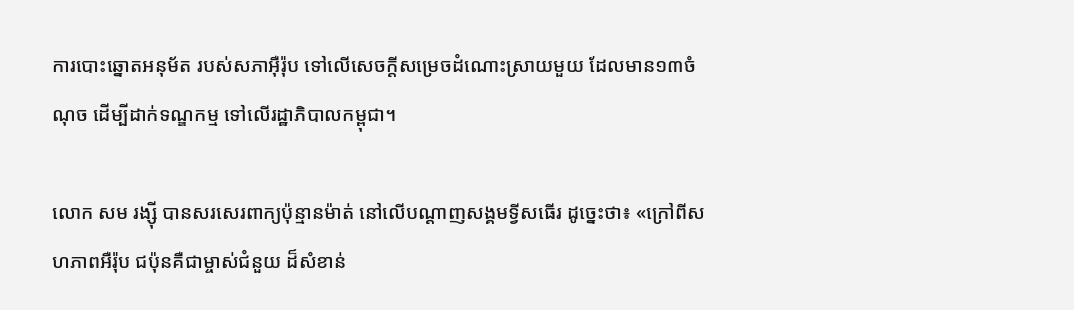ការបោះឆ្នោតអនុម័ត របស់សភាអ៊ឺរ៉ុប ទៅលើសេចក្ដីសម្រេចដំណោះស្រាយមួយ ដែលមាន១៣ចំណុច ដើម្បីដាក់ទណ្ឌកម្ម ទៅលើរដ្ឋាភិបាលកម្ពុជា។

លោក សម រង្ស៊ី បានសរសេរពាក្យប៉ុន្មានម៉ាត់ នៅលើបណ្ដាញសង្គមទ្វីសធើរ ដូច្នេះថា៖ «ក្រៅពីសហភាពអឺរ៉ុប ជប៉ុនគឺជាម្ចាស់ជំនួយ ដ៏សំខាន់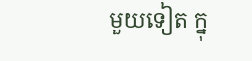មួយទៀត ក្នុ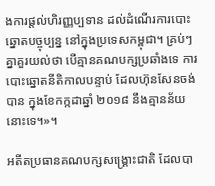ងការផ្តល់ហិរញ្ញប្បទាន ដល់ដំណើរការបោះឆ្នោតបច្ចុប្បន្ន នៅក្នុងប្រទេសកម្ពុជា។ គ្រប់ៗគ្នាគួរយល់ថា បើគ្មានគណបក្សប្រឆាំងទេ ការបោះឆ្នោតនីតិកាលបន្ទាប់ ដែលហ៊ុនសែនចង់បាន ក្នុងខែកក្កដាឆ្នាំ ២០១៨ នឹងគ្មានន័យនោះទេ។»។

អតីតប្រធានគណបក្សសង្គ្រោះជាតិ ដែលបា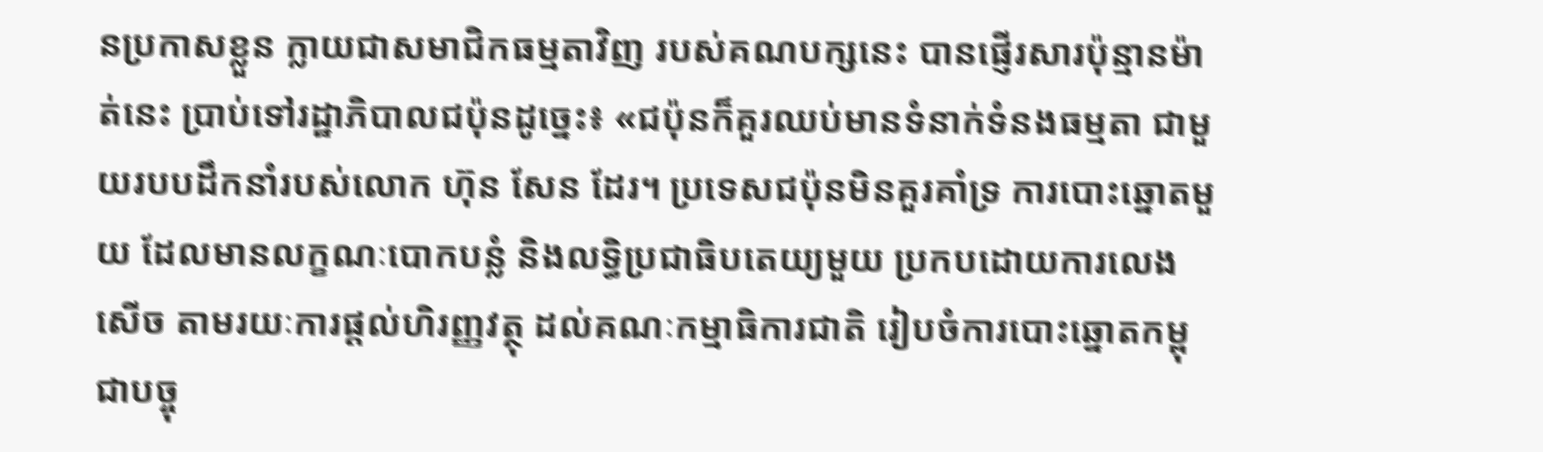នប្រកាសខ្លួន ក្លាយជាសមាជិកធម្មតាវិញ របស់គណបក្សនេះ បានផ្ញើរសារប៉ុន្មានម៉ាត់នេះ ប្រាប់ទៅរដ្ឋាភិបាលជប៉ុនដូច្នេះ៖ «ជប៉ុនក៏គួរឈប់មានទំនាក់ទំនងធម្មតា ជាមួយរបបដឹកនាំរបស់លោក ហ៊ុន សែន ដែរ។ ប្រទេសជប៉ុនមិនគួរគាំទ្រ ការបោះឆ្នោតមួយ ដែលមានលក្ខណៈបោកបន្លំ និងលទ្ធិប្រជាធិបតេយ្យមួយ ប្រកបដោយការលេងសើច តាមរយៈការផ្ដល់ហិរញ្ញវត្ថុ ដល់គណៈកម្មាធិការជាតិ រៀបចំការបោះឆ្នោតកម្ពុជាបច្ចុ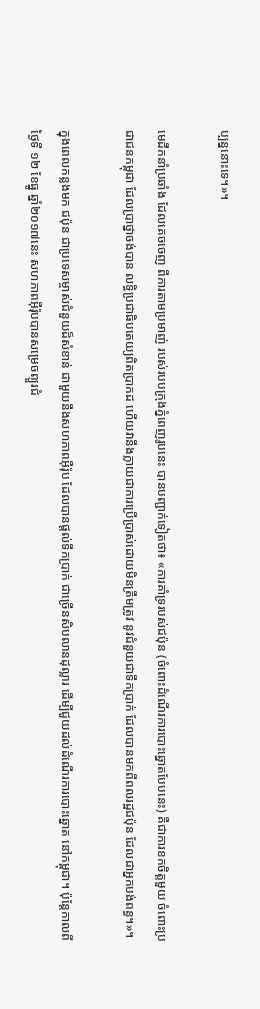ប្បន្ននោះទេ។»។

មេដឹកនាំប្រឆាំង ដែលគេចចេញ ពីការតាមប្រមាញ់ របស់របបក្រុងភ្នំពេញរូបនេះ បានបញ្ជាក់ទៀតថា៖ «ការគាំទ្ររបស់ជប៉ុន (ចំពោះដំណើរការបោះឆ្នោតបែបនេះ) គឺជាការខកចិត្តមួយ ចំពោះប្រជាជនកម្ពុជា ដែលប្រាថ្នាចង់បាន លទ្ធិប្រជាធិបតេយ្យពិតប្រាកដ ហើយវានឹងក្លាយជាការប្រើប្រាស់ដោយមិនត្រឹមត្រូវ នូវជំនួយជាទឹកប្រាក់ ដែលបានមកពីពលរដ្ឋជប៉ុន ដែលជាអ្នកបង់ពន្ធ។»។

ក្នុងពេលកន្លងមក ជប៉ុន ជាប្រទេសម្ចាស់ជំនួយដ៏សំខាន់ ជាមួយនឹងសហភាពអ៊ឺរ៉ុប ដែលបានផ្ដល់ទឹកប្រាក់ ជាច្រើនសិបលានដុល្លារ ដើម្បីជួយដល់ដំណើរការបោះឆ្នោត នៅកម្ពុជា។ ប៉ុន្តែកាលពីថ្ងៃទី ១២ ខែធ្នូ ឆ្នាំ២០១៧នេះ សហភាពអ៊ឺរ៉ុបបានសម្រេចព្យួរជំ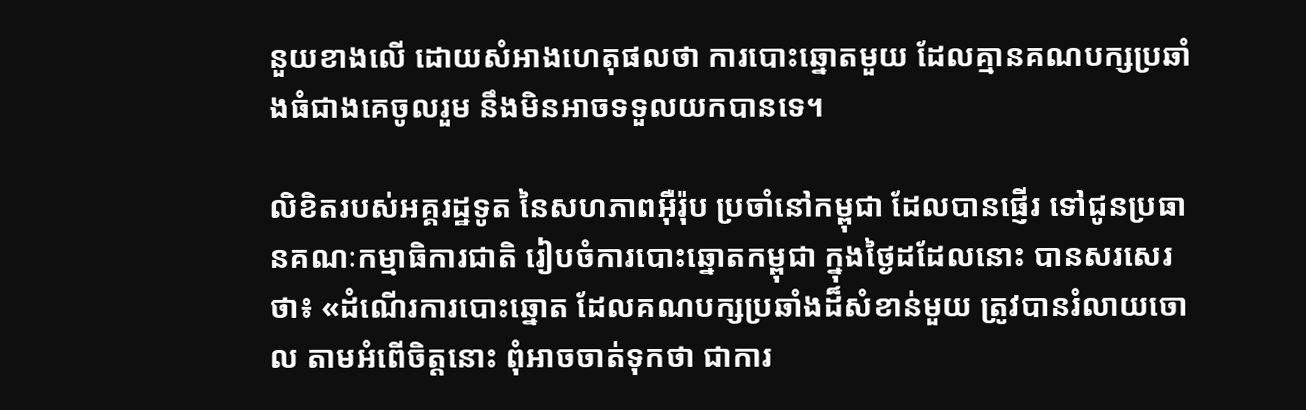នួយខាងលើ ដោយសំអាងហេតុផលថា ការបោះឆ្នោតមួយ ដែលគ្មានគណបក្សប្រឆាំងធំជាងគេចូលរួម នឹងមិនអាចទទួលយកបានទេ។

លិខិតរបស់អគ្គរដ្ឋទូត នៃសហភាពអ៊ឺរ៉ុប ប្រចាំនៅកម្ពុជា ដែលបានផ្ញើរ ទៅជូនប្រធានគណៈកម្មាធិការជាតិ រៀបចំការបោះឆ្នោតកម្ពុជា ក្នុងថ្ងៃដដែលនោះ បានសរសេរថា៖ «ដំណើរការបោះឆ្នោត ដែលគណបក្សប្រឆាំងដ៏សំខាន់មួយ ត្រូវបានរំលាយចោល តាមអំពើចិត្តនោះ ពុំអាចចាត់ទុកថា ជាការ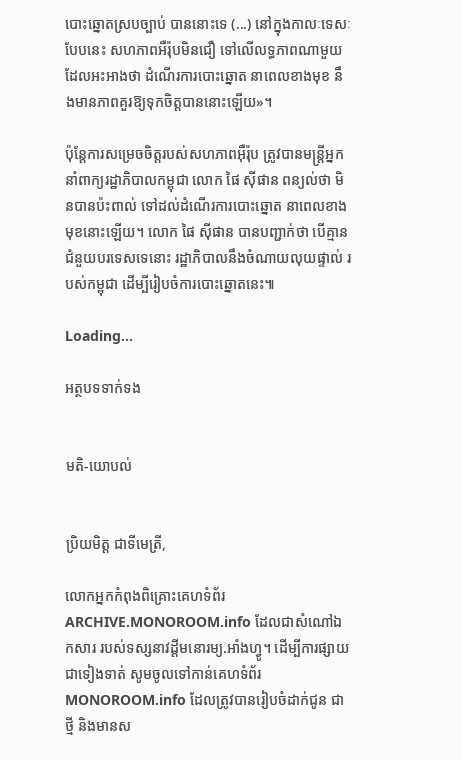បោះឆ្នោតស្របច្បាប់ បាននោះទេ (...) នៅក្នុងកាលៈទេសៈបែបនេះ សហភាពអឺរ៉ុបមិនជឿ ទៅលើលទ្ធភាពណាមួយ ដែលអះអាងថា ដំណើរការបោះឆ្នោត នាពេលខាងមុខ នឹងមានភាពគួរឱ្យទុកចិត្តបាននោះឡើយ»។

ប៉ុន្តែការសម្រេចចិត្តរបស់សហភាពអ៊ឺរ៉ុប ត្រូវបានមន្ត្រីអ្នកនាំពាក្យរដ្ឋាភិបាលកម្ពុជា លោក ផៃ ស៊ីផាន ពន្យល់ថា មិនបានប៉ះពាល់ ទៅដល់ដំណើរការបោះឆ្នោត នាពេលខាងមុខនោះឡើយ។ លោក ផៃ ស៊ីផាន បានបញ្ជាក់ថា បើគ្មានជំនួយបរទេសទេនោះ រដ្ឋាភិបាលនឹងចំណាយលុយផ្ទាល់ របស់កម្ពុជា ដើម្បីរៀបចំការបោះឆ្នោតនេះ៕

Loading...

អត្ថបទទាក់ទង


មតិ-យោបល់


ប្រិយមិត្ត ជាទីមេត្រី,

លោកអ្នកកំពុងពិគ្រោះគេហទំព័រ ARCHIVE.MONOROOM.info ដែលជាសំណៅឯកសារ របស់ទស្សនាវដ្ដីមនោរម្យ.អាំងហ្វូ។ ដើម្បីការផ្សាយជាទៀងទាត់ សូមចូលទៅកាន់គេហទំព័រ MONOROOM.info ដែលត្រូវបានរៀបចំដាក់ជូន ជាថ្មី និងមានស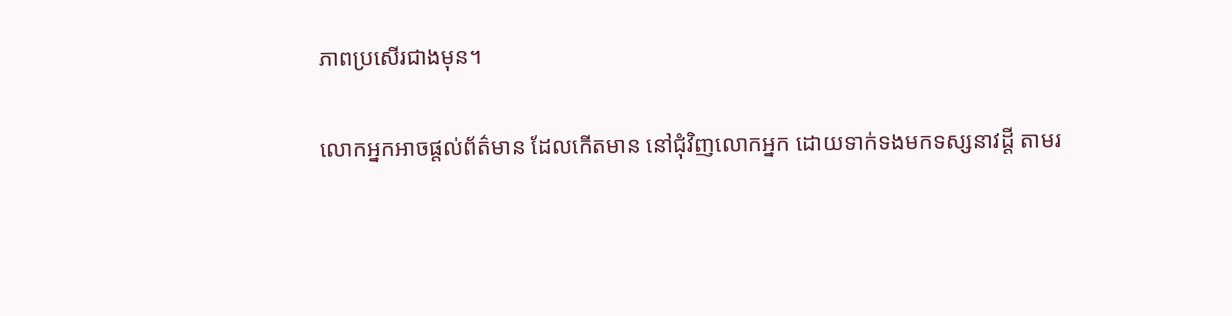ភាពប្រសើរជាងមុន។

លោកអ្នកអាចផ្ដល់ព័ត៌មាន ដែលកើតមាន នៅជុំវិញលោកអ្នក ដោយទាក់ទងមកទស្សនាវដ្ដី តាមរ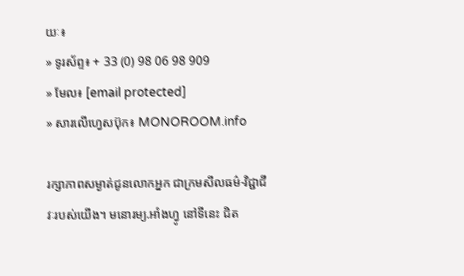យៈ៖
» ទូរស័ព្ទ៖ + 33 (0) 98 06 98 909
» មែល៖ [email protected]
» សារលើហ្វេសប៊ុក៖ MONOROOM.info

រក្សាភាពសម្ងាត់ជូនលោកអ្នក ជាក្រមសីលធម៌-វិជ្ជាជីវៈរបស់យើង។ មនោរម្យ.អាំងហ្វូ នៅទីនេះ ជិត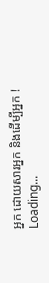អ្នក ដោយសារអ្នក និងដើម្បីអ្នក !
Loading...